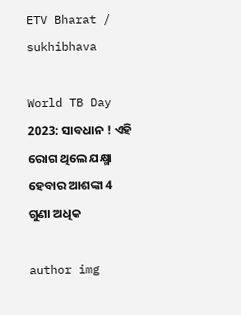ETV Bharat / sukhibhava

World TB Day 2023: ସାବଧାନ ! ଏହି ରୋଗ ଥିଲେ ଯକ୍ଷ୍ମା ହେବାର ଆଶଙ୍କା 4 ଗୁଣା ଅଧିକ

author img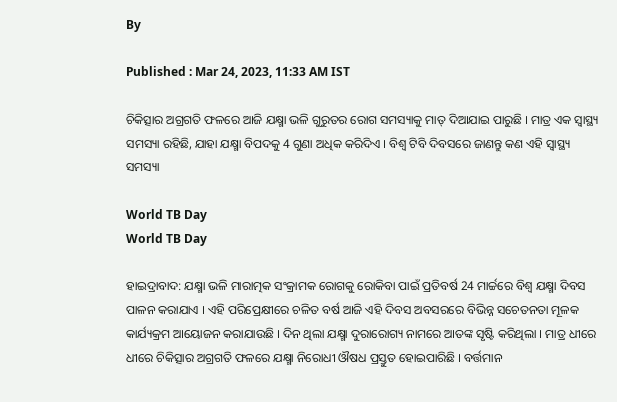By

Published : Mar 24, 2023, 11:33 AM IST

ଚିକିତ୍ସାର ଅଗ୍ରଗତି ଫଳରେ ଆଜି ଯକ୍ଷ୍ମା ଭଳି ଗୁରୁତର ରୋଗ ସମସ୍ୟାକୁ ମାତ୍ ଦିଆଯାଇ ପାରୁଛି । ମାତ୍ର ଏକ ସ୍ବାସ୍ଥ୍ୟ ସମସ୍ୟା ରହିଛି, ଯାହା ଯକ୍ଷ୍ମା ବିପଦକୁ 4 ଗୁଣା ଅଧିକ କରିଦିଏ । ବିଶ୍ବ ଟିବି ଦିବସରେ ଜାଣନ୍ତୁ କଣ ଏହି ସ୍ବାସ୍ଥ୍ୟ ସମସ୍ୟା

World TB Day
World TB Day

ହାଇଦ୍ରାବାଦ: ଯକ୍ଷ୍ମା ଭଳି ମାରାତ୍ମକ ସଂକ୍ରାମକ ରୋଗକୁ ରୋକିବା ପାଇଁ ପ୍ରତିବର୍ଷ 24 ମାର୍ଚ୍ଚରେ ବିଶ୍ୱ ଯକ୍ଷ୍ମା ଦିବସ ପାଳନ କରାଯାଏ । ଏହି ପରିପ୍ରେକ୍ଷୀରେ ଚଳିତ ବର୍ଷ ଆଜି ଏହି ଦିବସ ଅବସରରେ ବିଭିନ୍ନ ସଚେତନତା ମୂଳକ କାର୍ଯ୍ୟକ୍ରମ ଆୟୋଜନ କରାଯାଉଛି । ଦିନ ଥିଲା ଯକ୍ଷ୍ମା ଦୁରାରୋଗ୍ୟ ନାମରେ ଆତଙ୍କ ସୃଷ୍ଟି କରିଥିଲା । ମାତ୍ର ଧୀରେ ଧୀରେ ଚିକିତ୍ସାର ଅଗ୍ରଗତି ଫଳରେ ଯକ୍ଷ୍ମା ନିରୋଧୀ ଔଷଧ ପ୍ରସ୍ତୁତ ହୋଇପାରିଛି । ବର୍ତ୍ତମାନ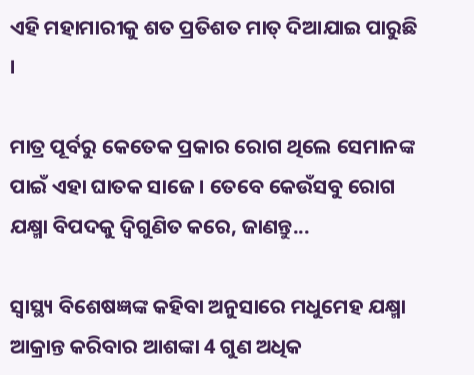ଏହି ମହାମାରୀକୁ ଶତ ପ୍ରତିଶତ ମାତ୍ ଦିଆଯାଇ ପାରୁଛି ।

ମାତ୍ର ପୂର୍ବରୁ କେତେକ ପ୍ରକାର ରୋଗ ଥିଲେ ସେମାନଙ୍କ ପାଇଁ ଏହା ଘାତକ ସାଜେ । ତେବେ କେଉଁସବୁ ରୋଗ ଯକ୍ଷ୍ମା ବିପଦକୁ ଦ୍ବିଗୁଣିତ କରେ, ଜାଣନ୍ତୁ...

ସ୍ବାସ୍ଥ୍ୟ ବିଶେଷଜ୍ଞଙ୍କ କହିବା ଅନୁସାରେ ମଧୁମେହ ଯକ୍ଷ୍ମା ଆକ୍ରାନ୍ତ କରିବାର ଆଶଙ୍କା 4 ଗୁଣ ଅଧିକ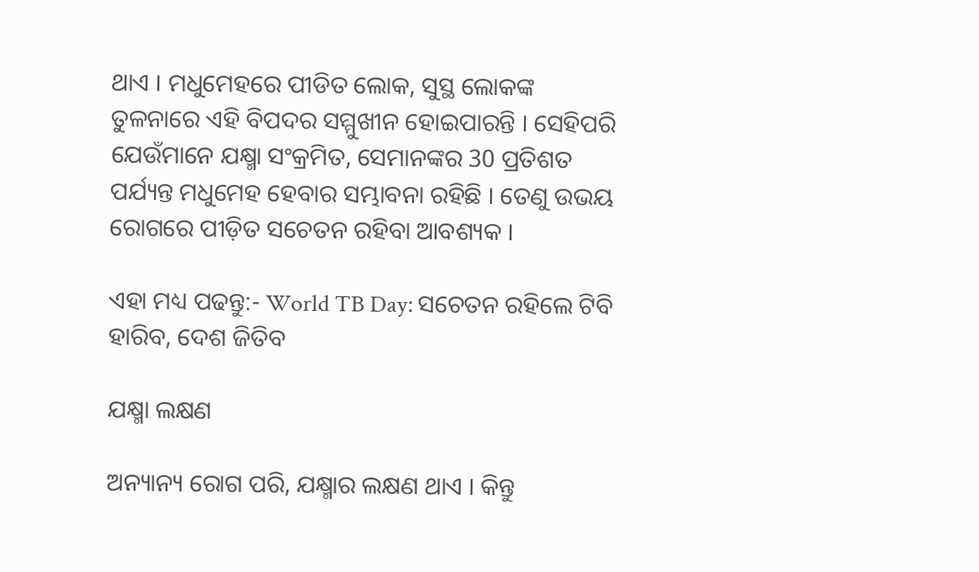ଥାଏ । ମଧୁମେହରେ ପୀଡିତ ଲୋକ, ସୁସ୍ଥ ଲୋକଙ୍କ ତୁଳନାରେ ଏହି ବିପଦର ସମ୍ମୁଖୀନ ହୋଇପାରନ୍ତି । ସେହିପରି ଯେଉଁମାନେ ଯକ୍ଷ୍ମା ସଂକ୍ରମିତ, ସେମାନଙ୍କର 30 ପ୍ରତିଶତ ପର୍ଯ୍ୟନ୍ତ ମଧୁମେହ ହେବାର ସମ୍ଭାବନା ରହିଛି । ତେଣୁ ଉଭୟ ରୋଗରେ ପୀଡ଼ିତ ସଚେତନ ରହିବା ଆବଶ୍ୟକ ।

ଏହା ମଧ୍ୟ ପଢନ୍ତୁ:- World TB Day: ସଚେତନ ରହିଲେ ଟିବି ହାରିବ, ଦେଶ ଜିତିବ

ଯକ୍ଷ୍ମା ଲକ୍ଷଣ

ଅନ୍ୟାନ୍ୟ ରୋଗ ପରି, ଯକ୍ଷ୍ମାର ଲକ୍ଷଣ ଥାଏ । କିନ୍ତୁ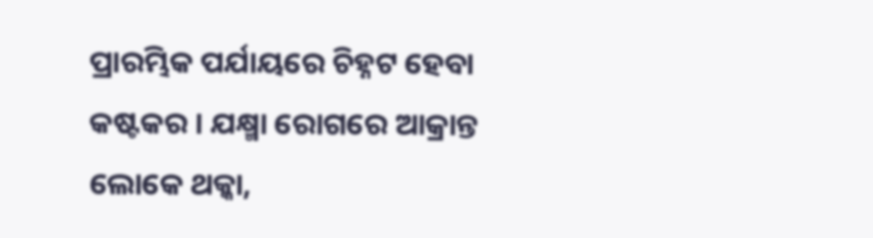ପ୍ରାରମ୍ଭିକ ପର୍ଯାୟରେ ଚିହ୍ନଟ ହେବା କଷ୍ଟକର । ଯକ୍ଷ୍ମା ରୋଗରେ ଆକ୍ରାନ୍ତ ଲୋକେ ଥକ୍କା,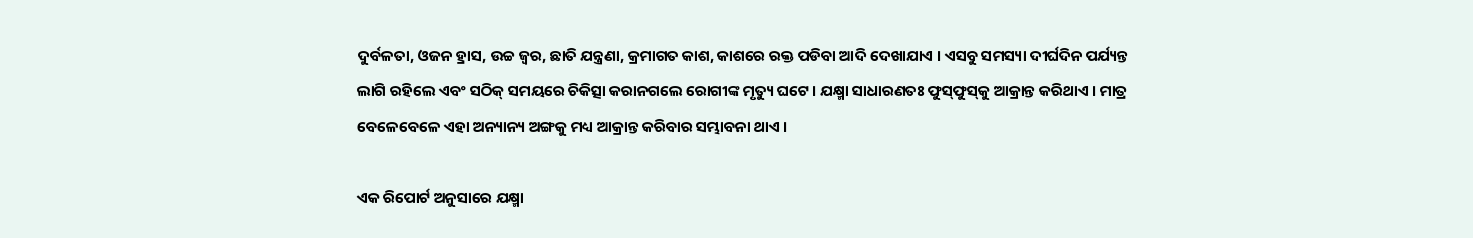ଦୁର୍ବଳତା, ଓଜନ ହ୍ରାସ, ଉଚ୍ଚ ଜ୍ୱର, ଛାତି ଯନ୍ତ୍ରଣା, କ୍ରମାଗତ କାଶ, କାଶରେ ରକ୍ତ ପଡିବା ଆଦି ଦେଖାଯାଏ । ଏସବୁ ସମସ୍ୟା ଦୀର୍ଘଦିନ ପର୍ଯ୍ୟନ୍ତ ଲାଗି ରହିଲେ ଏବଂ ସଠିକ୍ ସମୟରେ ଚିକିତ୍ସା କରାନଗଲେ ରୋଗୀଙ୍କ ମୃତ୍ୟୁ ଘଟେ । ଯକ୍ଷ୍ମା ସାଧାରଣତଃ ଫୁସ୍‌ଫୁସ୍‌କୁ ଆକ୍ରାନ୍ତ କରିଥାଏ । ମାତ୍ର ବେଳେବେଳେ ଏହା ଅନ୍ୟାନ୍ୟ ଅଙ୍ଗକୁ ମଧ୍ୟ ଆକ୍ରାନ୍ତ କରିବାର ସମ୍ଭାବନା ଥାଏ ।

ଏକ ରିପୋର୍ଟ ଅନୁସାରେ ଯକ୍ଷ୍ମା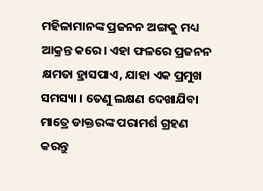ମହିଳାମାନଙ୍କ ପ୍ରଜନନ ଅଙ୍ଗକୁ ମଧ୍ୟ ଆକ୍ରନ୍ତ କରେ । ଏହା ଫଳରେ ପ୍ରଜନନ କ୍ଷମତା ହ୍ରାସପାଏ, ଯାହା ଏକ ପ୍ରମୁଖ ସମସ୍ୟା । ତେଣୁ ଲକ୍ଷଣ ଦେଖାଯିବା ମାତ୍ରେ ଡାକ୍ତରଙ୍କ ପରାମର୍ଶ ଗ୍ରହଣ କରନ୍ତୁ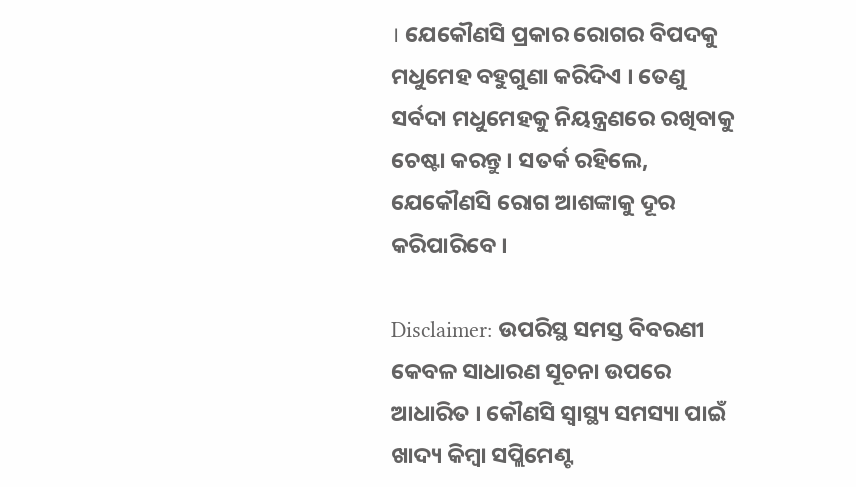। ଯେକୌଣସି ପ୍ରକାର ରୋଗର ବିପଦକୁ ମଧୁମେହ ବହୁଗୁଣା କରିଦିଏ । ତେଣୁ ସର୍ବଦା ମଧୁମେହକୁ ନିୟନ୍ତ୍ରଣରେ ରଖିବାକୁ ଚେଷ୍ଟା କରନ୍ତୁ । ସତର୍କ ରହିଲେ, ଯେକୌଣସି ରୋଗ ଆଶଙ୍କାକୁ ଦୂର କରିପାରିବେ ।

Disclaimer: ଉପରିସ୍ଥ ସମସ୍ତ ବିବରଣୀ କେବଳ ସାଧାରଣ ସୂଚନା ଉପରେ ଆଧାରିତ । କୌଣସି ସ୍ବାସ୍ଥ୍ୟ ସମସ୍ୟା ପାଇଁ ଖାଦ୍ୟ କିମ୍ବା ସପ୍ଲିମେଣ୍ଟ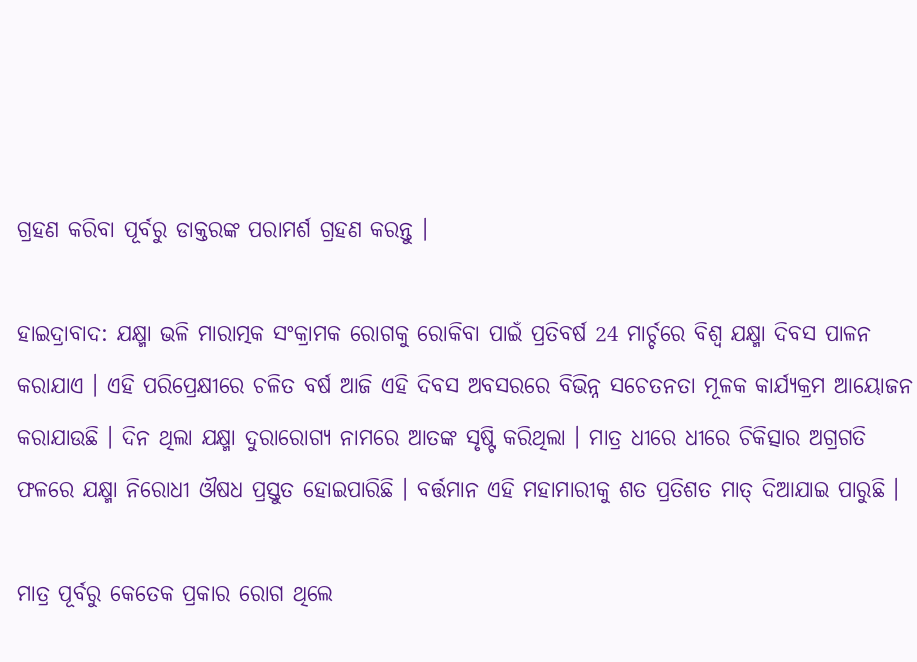ଗ୍ରହଣ କରିବା ପୂର୍ବରୁ ଡାକ୍ତରଙ୍କ ପରାମର୍ଶ ଗ୍ରହଣ କରନ୍ତୁ ।

ହାଇଦ୍ରାବାଦ: ଯକ୍ଷ୍ମା ଭଳି ମାରାତ୍ମକ ସଂକ୍ରାମକ ରୋଗକୁ ରୋକିବା ପାଇଁ ପ୍ରତିବର୍ଷ 24 ମାର୍ଚ୍ଚରେ ବିଶ୍ୱ ଯକ୍ଷ୍ମା ଦିବସ ପାଳନ କରାଯାଏ । ଏହି ପରିପ୍ରେକ୍ଷୀରେ ଚଳିତ ବର୍ଷ ଆଜି ଏହି ଦିବସ ଅବସରରେ ବିଭିନ୍ନ ସଚେତନତା ମୂଳକ କାର୍ଯ୍ୟକ୍ରମ ଆୟୋଜନ କରାଯାଉଛି । ଦିନ ଥିଲା ଯକ୍ଷ୍ମା ଦୁରାରୋଗ୍ୟ ନାମରେ ଆତଙ୍କ ସୃଷ୍ଟି କରିଥିଲା । ମାତ୍ର ଧୀରେ ଧୀରେ ଚିକିତ୍ସାର ଅଗ୍ରଗତି ଫଳରେ ଯକ୍ଷ୍ମା ନିରୋଧୀ ଔଷଧ ପ୍ରସ୍ତୁତ ହୋଇପାରିଛି । ବର୍ତ୍ତମାନ ଏହି ମହାମାରୀକୁ ଶତ ପ୍ରତିଶତ ମାତ୍ ଦିଆଯାଇ ପାରୁଛି ।

ମାତ୍ର ପୂର୍ବରୁ କେତେକ ପ୍ରକାର ରୋଗ ଥିଲେ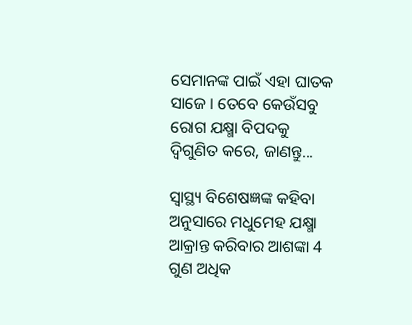ସେମାନଙ୍କ ପାଇଁ ଏହା ଘାତକ ସାଜେ । ତେବେ କେଉଁସବୁ ରୋଗ ଯକ୍ଷ୍ମା ବିପଦକୁ ଦ୍ବିଗୁଣିତ କରେ, ଜାଣନ୍ତୁ...

ସ୍ବାସ୍ଥ୍ୟ ବିଶେଷଜ୍ଞଙ୍କ କହିବା ଅନୁସାରେ ମଧୁମେହ ଯକ୍ଷ୍ମା ଆକ୍ରାନ୍ତ କରିବାର ଆଶଙ୍କା 4 ଗୁଣ ଅଧିକ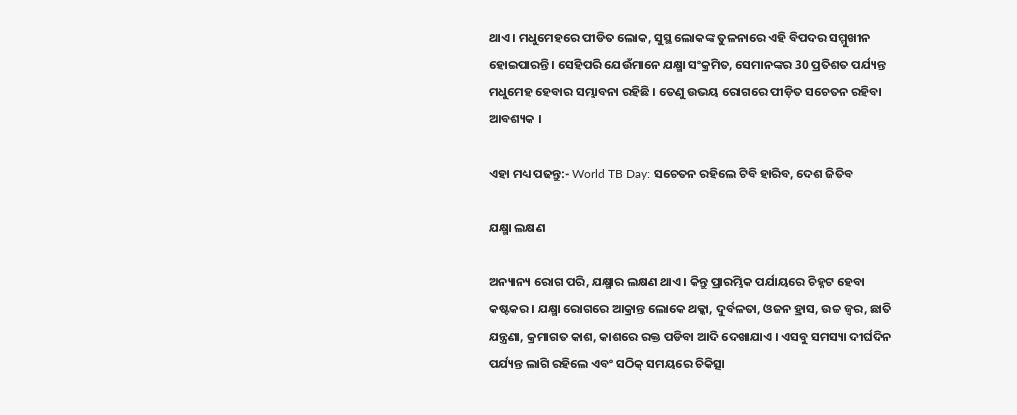ଥାଏ । ମଧୁମେହରେ ପୀଡିତ ଲୋକ, ସୁସ୍ଥ ଲୋକଙ୍କ ତୁଳନାରେ ଏହି ବିପଦର ସମ୍ମୁଖୀନ ହୋଇପାରନ୍ତି । ସେହିପରି ଯେଉଁମାନେ ଯକ୍ଷ୍ମା ସଂକ୍ରମିତ, ସେମାନଙ୍କର 30 ପ୍ରତିଶତ ପର୍ଯ୍ୟନ୍ତ ମଧୁମେହ ହେବାର ସମ୍ଭାବନା ରହିଛି । ତେଣୁ ଉଭୟ ରୋଗରେ ପୀଡ଼ିତ ସଚେତନ ରହିବା ଆବଶ୍ୟକ ।

ଏହା ମଧ୍ୟ ପଢନ୍ତୁ:- World TB Day: ସଚେତନ ରହିଲେ ଟିବି ହାରିବ, ଦେଶ ଜିତିବ

ଯକ୍ଷ୍ମା ଲକ୍ଷଣ

ଅନ୍ୟାନ୍ୟ ରୋଗ ପରି, ଯକ୍ଷ୍ମାର ଲକ୍ଷଣ ଥାଏ । କିନ୍ତୁ ପ୍ରାରମ୍ଭିକ ପର୍ଯାୟରେ ଚିହ୍ନଟ ହେବା କଷ୍ଟକର । ଯକ୍ଷ୍ମା ରୋଗରେ ଆକ୍ରାନ୍ତ ଲୋକେ ଥକ୍କା, ଦୁର୍ବଳତା, ଓଜନ ହ୍ରାସ, ଉଚ୍ଚ ଜ୍ୱର, ଛାତି ଯନ୍ତ୍ରଣା, କ୍ରମାଗତ କାଶ, କାଶରେ ରକ୍ତ ପଡିବା ଆଦି ଦେଖାଯାଏ । ଏସବୁ ସମସ୍ୟା ଦୀର୍ଘଦିନ ପର୍ଯ୍ୟନ୍ତ ଲାଗି ରହିଲେ ଏବଂ ସଠିକ୍ ସମୟରେ ଚିକିତ୍ସା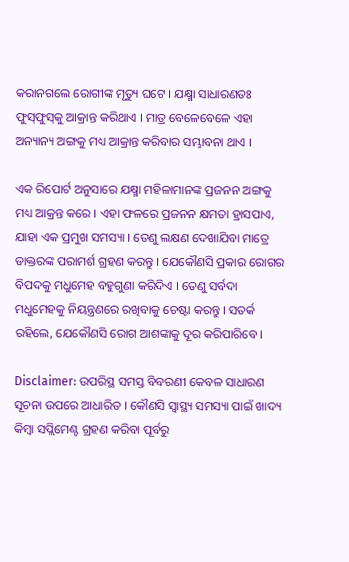କରାନଗଲେ ରୋଗୀଙ୍କ ମୃତ୍ୟୁ ଘଟେ । ଯକ୍ଷ୍ମା ସାଧାରଣତଃ ଫୁସ୍‌ଫୁସ୍‌କୁ ଆକ୍ରାନ୍ତ କରିଥାଏ । ମାତ୍ର ବେଳେବେଳେ ଏହା ଅନ୍ୟାନ୍ୟ ଅଙ୍ଗକୁ ମଧ୍ୟ ଆକ୍ରାନ୍ତ କରିବାର ସମ୍ଭାବନା ଥାଏ ।

ଏକ ରିପୋର୍ଟ ଅନୁସାରେ ଯକ୍ଷ୍ମା ମହିଳାମାନଙ୍କ ପ୍ରଜନନ ଅଙ୍ଗକୁ ମଧ୍ୟ ଆକ୍ରନ୍ତ କରେ । ଏହା ଫଳରେ ପ୍ରଜନନ କ୍ଷମତା ହ୍ରାସପାଏ, ଯାହା ଏକ ପ୍ରମୁଖ ସମସ୍ୟା । ତେଣୁ ଲକ୍ଷଣ ଦେଖାଯିବା ମାତ୍ରେ ଡାକ୍ତରଙ୍କ ପରାମର୍ଶ ଗ୍ରହଣ କରନ୍ତୁ । ଯେକୌଣସି ପ୍ରକାର ରୋଗର ବିପଦକୁ ମଧୁମେହ ବହୁଗୁଣା କରିଦିଏ । ତେଣୁ ସର୍ବଦା ମଧୁମେହକୁ ନିୟନ୍ତ୍ରଣରେ ରଖିବାକୁ ଚେଷ୍ଟା କରନ୍ତୁ । ସତର୍କ ରହିଲେ, ଯେକୌଣସି ରୋଗ ଆଶଙ୍କାକୁ ଦୂର କରିପାରିବେ ।

Disclaimer: ଉପରିସ୍ଥ ସମସ୍ତ ବିବରଣୀ କେବଳ ସାଧାରଣ ସୂଚନା ଉପରେ ଆଧାରିତ । କୌଣସି ସ୍ବାସ୍ଥ୍ୟ ସମସ୍ୟା ପାଇଁ ଖାଦ୍ୟ କିମ୍ବା ସପ୍ଲିମେଣ୍ଟ ଗ୍ରହଣ କରିବା ପୂର୍ବରୁ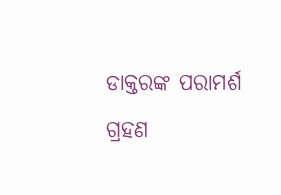ଡାକ୍ତରଙ୍କ ପରାମର୍ଶ ଗ୍ରହଣ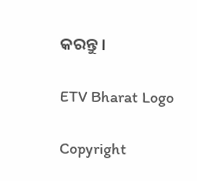କରନ୍ତୁ ।

ETV Bharat Logo

Copyright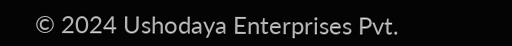© 2024 Ushodaya Enterprises Pvt.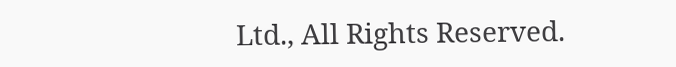Ltd., All Rights Reserved.